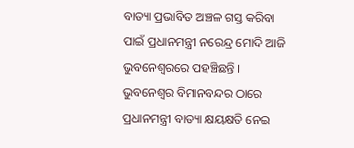ବାତ୍ୟା ପ୍ରଭାବିତ ଅଞ୍ଚଳ ଗସ୍ତ କରିବା ପାଇଁ ପ୍ରଧାନମନ୍ତ୍ରୀ ନରେନ୍ଦ୍ର ମୋଦି ଆଜି ଭୁବନେଶ୍ବରରେ ପହଞ୍ଚିଛନ୍ତି । ଭୁବନେଶ୍ବର ବିମାନବନ୍ଦର ଠାରେ ପ୍ରଧାନମନ୍ତ୍ରୀ ବାତ୍ୟା କ୍ଷୟକ୍ଷତି ନେଇ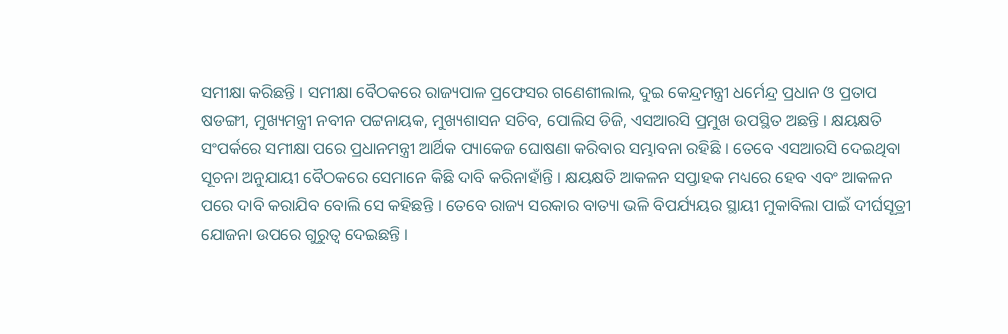ସମୀକ୍ଷା କରିଛନ୍ତି । ସମୀକ୍ଷା ବୈଠକରେ ରାଜ୍ୟପାଳ ପ୍ରଫେସର ଗଣେଶୀଲାଲ, ଦୁଇ କେନ୍ଦ୍ରମନ୍ତ୍ରୀ ଧର୍ମେନ୍ଦ୍ର ପ୍ରଧାନ ଓ ପ୍ରତାପ ଷଡଙ୍ଗୀ, ମୁଖ୍ୟମନ୍ତ୍ରୀ ନବୀନ ପଟ୍ଟନାୟକ, ମୁଖ୍ୟଶାସନ ସଚିବ, ପୋଲିସ ଡିଜି, ଏସଆରସି ପ୍ରମୁଖ ଉପସ୍ଥିତ ଅଛନ୍ତି । କ୍ଷୟକ୍ଷତି ସଂପର୍କରେ ସମୀକ୍ଷା ପରେ ପ୍ରଧାନମନ୍ତ୍ରୀ ଆର୍ଥିକ ପ୍ୟାକେଜ ଘୋଷଣା କରିବାର ସମ୍ଭାବନା ରହିଛି । ତେବେ ଏସଆରସି ଦେଇଥିବା ସୂଚନା ଅନୁଯାୟୀ ବୈଠକରେ ସେମାନେ କିଛି ଦାବି କରିନାହାଁନ୍ତି । କ୍ଷୟକ୍ଷତି ଆକଳନ ସପ୍ତାହକ ମଧ୍ୟରେ ହେବ ଏବଂ ଆକଳନ ପରେ ଦାବି କରାଯିବ ବୋଲି ସେ କହିଛନ୍ତି । ତେବେ ରାଜ୍ୟ ସରକାର ବାତ୍ୟା ଭଳି ବିପର୍ଯ୍ୟୟର ସ୍ଥାୟୀ ମୁକାବିଲା ପାଇଁ ଦୀର୍ଘସୂତ୍ରୀ ଯୋଜନା ଉପରେ ଗୁରୁତ୍ବ ଦେଇଛନ୍ତି ।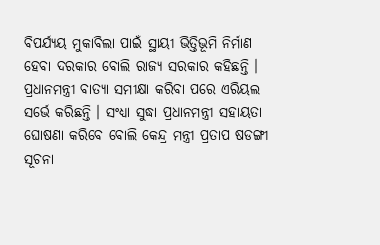ବିପର୍ଯ୍ୟୟ ମୁକାବିଲା ପାଇଁ ସ୍ଥାୟୀ ଭିତ୍ତିଭୂମି ନିର୍ମାଣ ହେବା ଦରକାର ବୋଲି ରାଜ୍ୟ ସରକାର କହିଛନ୍ତି । ପ୍ରଧାନମନ୍ତ୍ରୀ ବାତ୍ୟା ସମୀକ୍ଷା କରିବା ପରେ ଏରିୟଲ ସର୍ଭେ କରିଛନ୍ତି । ସଂଧ୍ୟା ସୁଦ୍ଧା ପ୍ରଧାନମନ୍ତ୍ରୀ ସହାୟତା ଘୋଷଣା କରିବେ ବୋଲି କେନ୍ଦ୍ର ମନ୍ତ୍ରୀ ପ୍ରତାପ ଷଡଙ୍ଗୀ ସୂଚନା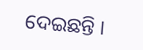ଦେଇଛନ୍ତି ।